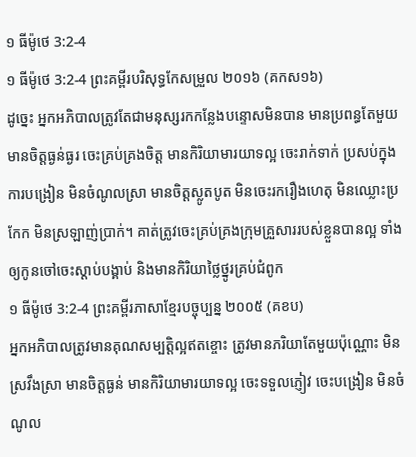១ ធីម៉ូថេ 3:2-4
១ ធីម៉ូថេ 3:2-4 ព្រះគម្ពីរបរិសុទ្ធកែសម្រួល ២០១៦ (គកស១៦)
ដូច្នេះ អ្នកអភិបាលត្រូវតែជាមនុស្សរកកន្លែងបន្ទោសមិនបាន មានប្រពន្ធតែមួយ មានចិត្តធ្ងន់ធ្ងរ ចេះគ្រប់គ្រងចិត្ត មានកិរិយាមារយាទល្អ ចេះរាក់ទាក់ ប្រសប់ក្នុងការបង្រៀន មិនចំណូលស្រា មានចិត្តស្លូតបូត មិនចេះរករឿងហេតុ មិនឈ្លោះប្រកែក មិនស្រឡាញ់ប្រាក់។ គាត់ត្រូវចេះគ្រប់គ្រងក្រុមគ្រួសាររបស់ខ្លួនបានល្អ ទាំងឲ្យកូនចៅចេះស្តាប់បង្គាប់ និងមានកិរិយាថ្លៃថ្នូរគ្រប់ជំពូក
១ ធីម៉ូថេ 3:2-4 ព្រះគម្ពីរភាសាខ្មែរបច្ចុប្បន្ន ២០០៥ (គខប)
អ្នកអភិបាលត្រូវមានគុណសម្បត្តិល្អឥតខ្ចោះ ត្រូវមានភរិយាតែមួយប៉ុណ្ណោះ មិនស្រវឹងស្រា មានចិត្តធ្ងន់ មានកិរិយាមារយាទល្អ ចេះទទួលភ្ញៀវ ចេះបង្រៀន មិនចំណូល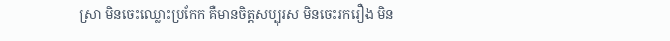ស្រា មិនចេះឈ្លោះប្រកែក គឺមានចិត្តសប្បុរស មិនចេះរករឿង មិន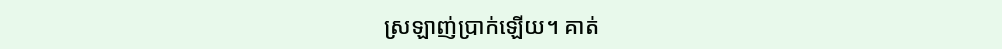ស្រឡាញ់ប្រាក់ឡើយ។ គាត់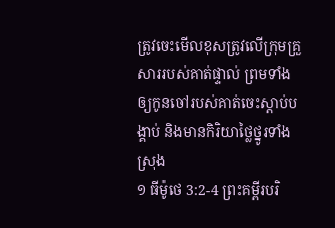ត្រូវចេះមើលខុសត្រូវលើក្រុមគ្រួសាររបស់គាត់ផ្ទាល់ ព្រមទាំងឲ្យកូនចៅរបស់គាត់ចេះស្ដាប់បង្គាប់ និងមានកិរិយាថ្លៃថ្នូរទាំងស្រុង
១ ធីម៉ូថេ 3:2-4 ព្រះគម្ពីរបរិ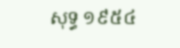សុទ្ធ ១៩៥៤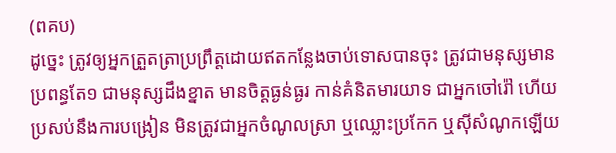(ពគប)
ដូច្នេះ ត្រូវឲ្យអ្នកត្រួតត្រាប្រព្រឹត្តដោយឥតកន្លែងចាប់ទោសបានចុះ ត្រូវជាមនុស្សមានប្រពន្ធតែ១ ជាមនុស្សដឹងខ្នាត មានចិត្តធ្ងន់ធ្ងរ កាន់គំនិតមារយាទ ជាអ្នកចៅរ៉ៅ ហើយប្រសប់នឹងការបង្រៀន មិនត្រូវជាអ្នកចំណូលស្រា ឬឈ្លោះប្រកែក ឬស៊ីសំណូកឡើយ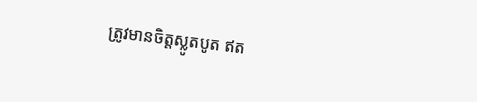ត្រូវមានចិត្តស្លូតបូត ឥត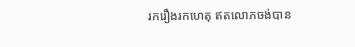រករឿងរកហេតុ ឥតលោភចង់បាន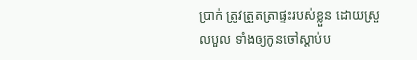ប្រាក់ ត្រូវត្រួតត្រាផ្ទះរបស់ខ្លួន ដោយស្រួលបួល ទាំងឲ្យកូនចៅស្តាប់ប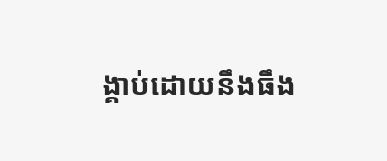ង្គាប់ដោយនឹងធឹង